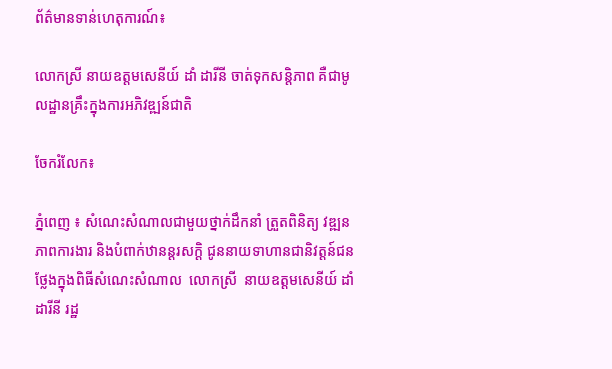ព័ត៌មានទាន់ហេតុការណ៍៖

លោកស្រី នាយឧត្តមសេនីយ៍ ដាំ ដារីនី ចាត់ទុកសន្តិភាព គឺជាមូលដ្ឋានគ្រឹះក្នុងការអភិវឌ្ឍន៍ជាតិ

ចែករំលែក៖

ភ្នំពេញ ៖ សំណេះសំណាលជាមួយថ្នាក់ដឹកនាំ ត្រួតពិនិត្យ វឌ្ឍនភាពការងារ និងបំពាក់ឋានន្តរសក្ដិ ជូននាយទាហានជានិវត្តន៍ជនថ្លែងក្នុងពិធីសំណេះសំណាល  លោកស្រី  នាយឧត្តមសេនីយ៍ ដាំ ដារីនី រដ្ឋ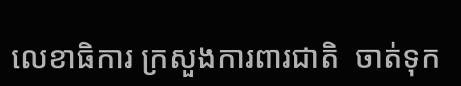លេខាធិការ ក្រសួងការពារជាតិ  ចាត់ទុក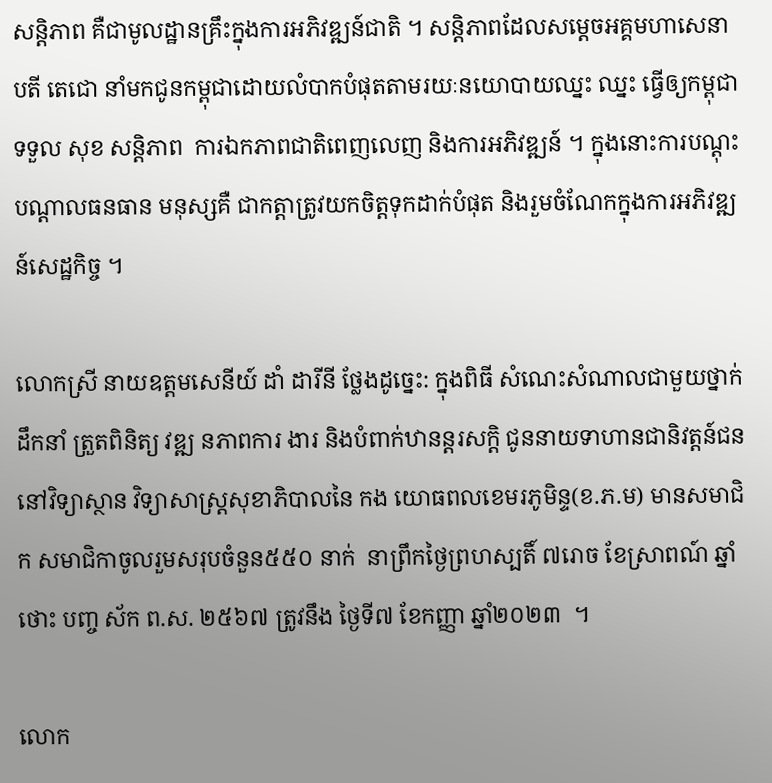សន្តិភាព គឺជាមូលដ្ឋានគ្រឹះក្នុងការអភិវឌ្ឍន៍ជាតិ ។ សន្តិភាពដែលសម្តេចអគ្គមហាសេនាបតី តេជោ នាំមកជូនកម្ពុជាដោយលំបាកបំផុតតាមរយៈនយោបាយឈ្នះ ឈ្នះ ធ្វើឲ្យកម្ពុជា ទទួល សុខ សន្តិភាព  ការឯកភាពជាតិពេញលេញ និងការអភិវឌ្ឍន៍ ។ ក្នុងនោះការបណ្តុះបណ្តាលធនធាន មនុស្សគឺ ជាកត្តាត្រូវយកចិត្តទុកដាក់បំផុត និងរួមចំណែកក្នុងការអភិវឌ្ឍន៍សេដ្ឋកិច្ច ។

លោកស្រី នាយឧត្តមសេនីយ៍ ដាំ ដារីនី ថ្លែងដូច្នេះ: ក្នុងពិធី សំណេះសំណាលជាមួយថ្នាក់ដឹកនាំ ត្រួតពិនិត្យ វឌ្ឍ នភាពការ ងារ និងបំពាក់ឋានន្តរសក្ដិ ជូននាយទាហានជានិវត្តន៍ជននៅវិទ្យាស្ថាន វិទ្យាសាស្រ្តសុខាភិបាលនៃ កង យោធពលខេមរភូមិន្ទ(ខ.ភ.ម) មានសមាជិក សមាជិកាចូលរួមសរុបចំនួន៥៥០ នាក់  នាព្រឹកថ្ងៃព្រហស្បតិ៍ ៧រោច ខែស្រាពណ៍ ឆ្នាំថោះ បញ្ច ស័ក ព.ស. ២៥៦៧ ត្រូវនឹង ថ្ងៃទី៧ ខែកញ្ញា ឆ្នាំ២០២៣  ។

លោក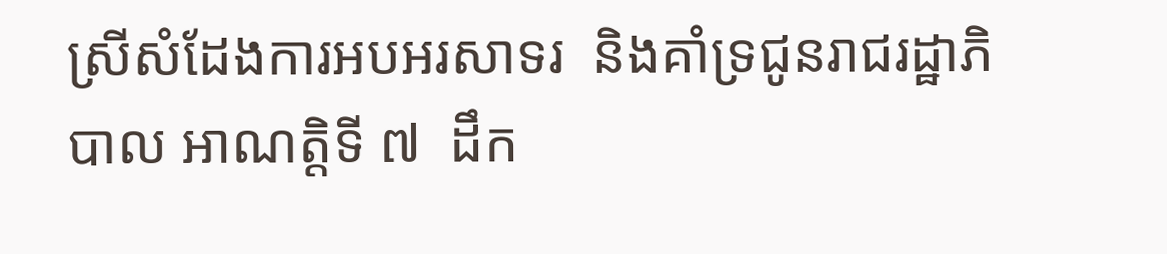ស្រីសំដែងការអបអរសាទរ  និងគាំទ្រជូនរាជរដ្ឋាភិ បាល អាណត្តិទី ៧  ដឹក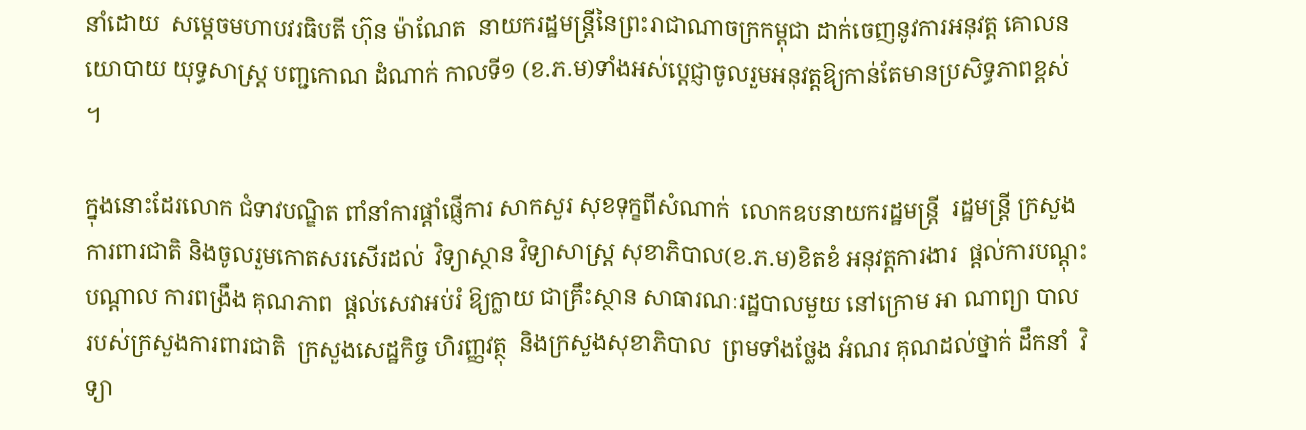នាំដោយ  សម្តេចមហាបវរធិបតី ហ៊ុន ម៉ាណែត  នាយករដ្ឋមន្ត្រីនៃព្រះរាជាណាចក្រកម្ពុជា ដាក់ចេញនូវការអនុវត្ត គោលនយោបាយ យុទ្ធសាស្ត្រ បញ្ជកោណ ដំណាក់ កាលទី១ (ខ.ភ.ម)ទាំងអស់ប្តេជ្ញាចូលរួមអនុវត្តឱ្យកាន់តែមានប្រសិទ្ធភាពខ្ពស់ ។

ក្នុងនោះដែរលោក ជំទាវបណ្ឌិត ពាំនាំការផ្តាំផ្ញើការ សាកសួរ សុខទុក្ខពីសំណាក់  លោកឧបនាយករដ្ឋមន្ត្រី  រដ្ឋមន្ត្រី ក្រសួងការពារជាតិ និងចូលរួមកោតសរសើរដល់  វិទ្យាស្ថាន វិទ្យាសាស្ត្រ សុខាភិបាល(ខ.ភ.ម)ខិតខំ អនុវត្តការងារ  ផ្តល់ការបណ្តុះបណ្តាល ការពង្រឹង គុណភាព  ផ្តល់សេវាអប់រំ ឱ្យក្លាយ ជាគ្រឹះស្ថាន សាធារណៈរដ្ឋបាលមួយ នៅក្រោម អា ណាព្យា បាល  របស់ក្រសួងការពារជាតិ  ក្រសួងសេដ្ឋកិច្ច ហិរញ្ញវត្ថុ  និងក្រសួងសុខាភិបាល  ព្រមទាំងថ្លែង អំណរ គុណដល់ថ្នាក់ ដឹកនាំ  វិទ្យា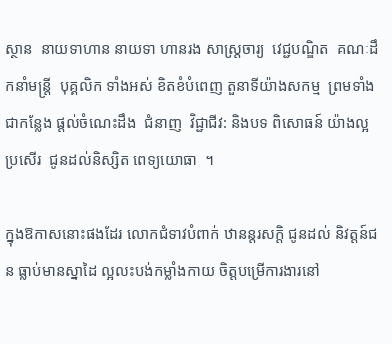ស្ថាន  នាយទាហាន នាយទា ហានរង សាស្រ្តចារ្យ  វេជ្ជបណ្ឌិត  គណៈដឹកនាំមន្ត្រី  បុគ្គលិក ទាំងអស់ ខិតខំបំពេញ តួនាទីយ៉ាងសកម្ម  ព្រមទាំងជាកន្លែង ផ្តល់ចំណេះដឹង  ជំនាញ  វិជ្ជាជីវ: និងបទ ពិសោធន៍ យ៉ាងល្អប្រសើរ  ជូនដល់និស្សិត ពេទ្យយោធា  ។

ក្នុងឱកាសនោះផងដែរ លោកជំទាវបំពាក់ ឋានន្តរសក្ដិ ជូនដល់ និវត្តន៍ជន ធ្លាប់មានស្នាដៃ ល្អលះបង់កម្លាំងកាយ ចិត្តបម្រើការងារនៅ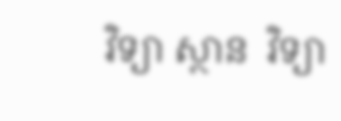វិទ្យា ស្ថាន  វិទ្យា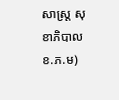សាស្ត្រ សុខាភិបាល ខ.ភ.ម)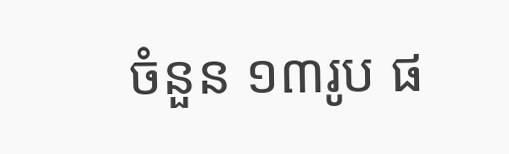ចំនួន ១៣រូប ផ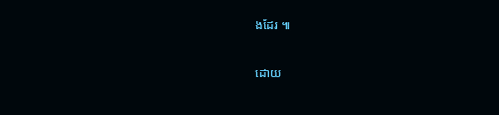ងដែរ ៕

ដោយ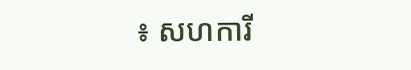៖ សហការី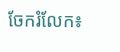ចែករំលែក៖